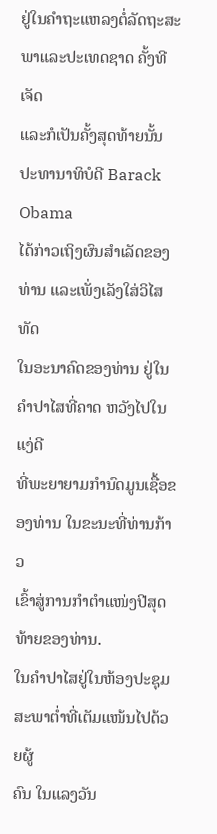ຢູ່ໃນຄຳຖະແຫລງຕໍ່ລັດຖະສະພາແລະປະເທດຊາດ ຄັ້ງທີເຈັດ
ແລະກໍເປັນຄັ້ງສຸດທ້າຍນັ້ນ ປະທານາທິບໍດີ Barack Obama
ໄດ້ກ່າວເຖິງຜົນສຳເລັດຂອງທ່ານ ແລະເພັ່ງເລັງໃສ່ວິໄສທັດ
ໃນອະນາຄົດຂອງທ່ານ ຢູ່ໃນຄຳປາໄສທີ່ຄາດ ຫວັງໄປໃນແງ່ດີ
ທີ່ພະຍາຍາມກຳນົດມູນເຊື້ອຂອງທ່ານ ໃນຂະນະທີ່ທ່ານກ້າວ
ເຂົ້າສູ່ການກຳຕຳແໜ່ງປີສຸດທ້າຍຂອງທ່ານ.
ໃນຄຳປາໄສຢູ່ໃນຫ້ອງປະຊຸມສະພາຕ່ຳທີ່ເຕັມແໜ້ນໄປດ້ວຍຜູ້
ຄົນ ໃນແລງວັນ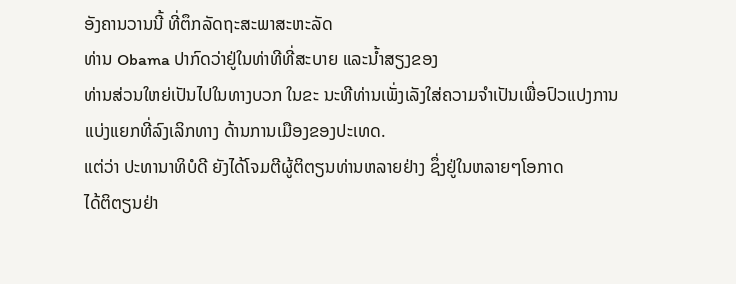ອັງຄານວານນີ້ ທີ່ຕຶກລັດຖະສະພາສະຫະລັດ
ທ່ານ Obama ປາກົດວ່າຢູ່ໃນທ່າທີທີ່ສະບາຍ ແລະນໍ້າສຽງຂອງ
ທ່ານສ່ວນໃຫຍ່ເປັນໄປໃນທາງບວກ ໃນຂະ ນະທີທ່ານເພັ່ງເລັງໃສ່ຄວາມຈຳເປັນເພື່ອປົວແປງການແບ່ງແຍກທີ່ລົງເລິກທາງ ດ້ານການເມືອງຂອງປະເທດ.
ແຕ່ວ່າ ປະທານາທິບໍດີ ຍັງໄດ້ໂຈມຕີຜູ້ຕິຕຽນທ່ານຫລາຍຢ່າງ ຊຶ່ງຢູ່ໃນຫລາຍໆໂອກາດ
ໄດ້ຕິຕຽນຢ່າ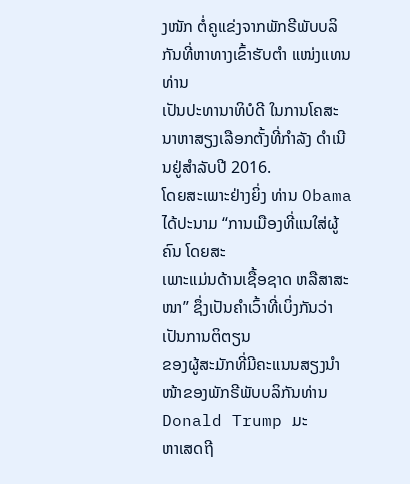ງໜັກ ຕໍ່ຄູແຂ່ງຈາກພັກຣີພັບບລິກັນທີ່ຫາທາງເຂົ້າຮັບຕຳ ແໜ່ງແທນທ່ານ
ເປັນປະທານາທິບໍດີ ໃນການໂຄສະນາຫາສຽງເລືອກຕັ້ງທີ່ກຳລັງ ດຳເນີນຢູ່ສຳລັບປີ 2016.
ໂດຍສະເພາະຢ່າງຍິ່ງ ທ່ານ Obama ໄດ້ປະນາມ “ການເມືອງທີ່ແນໃສ່ຜູ້ຄົນ ໂດຍສະ
ເພາະແມ່ນດ້ານເຊື້ອຊາດ ຫລືສາສະໜາ” ຊຶ່ງເປັນຄຳເວົ້າທີ່ເບິ່ງກັນວ່າເປັນການຕິຕຽນ
ຂອງຜູ້ສະມັກທີ່ມີຄະແນນສຽງນຳໜ້າຂອງພັກຣີພັບບລິກັນທ່ານ Donald Trump ມະ
ຫາເສດຖີ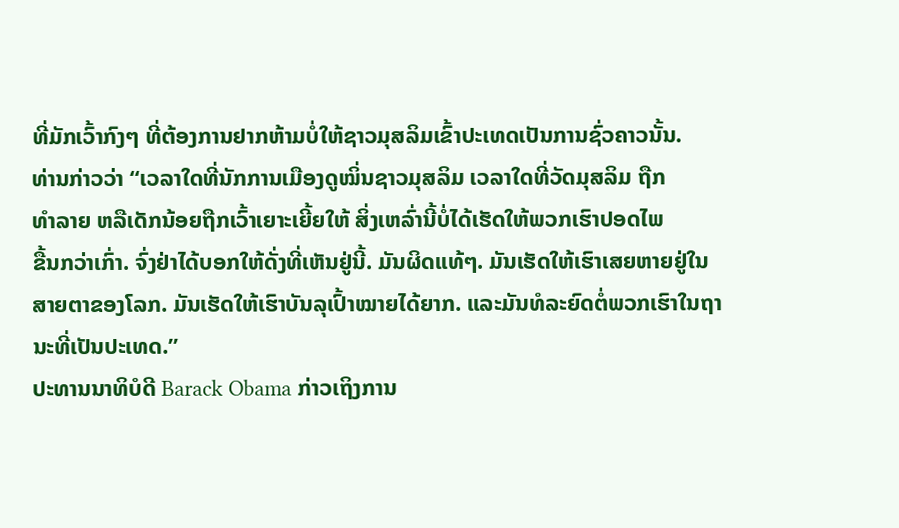ທີ່ມັກເວົ້າກົງໆ ທີ່ຕ້ອງການຢາກຫ້າມບໍ່ໃຫ້ຊາວມຸສລິມເຂົ້າປະເທດເປັນການຊົ່ວຄາວນັ້ນ.
ທ່ານກ່າວວ່າ “ເວລາໃດທີ່ນັກການເມືອງດູໝິ່ນຊາວມຸສລິມ ເວລາໃດທີ່ວັດມຸສລິມ ຖືກ
ທຳລາຍ ຫລືເດັກນ້ອຍຖືກເວົ້າເຍາະເຍີ້ຍໃຫ້ ສິ່ງເຫລົ່ານີ້ບໍ່ໄດ້ເຮັດໃຫ້ພວກເຮົາປອດໄພ
ຂື້ນກວ່າເກົ່າ. ຈົ່ງຢ່າໄດ້ບອກໃຫ້ດັ່ງທີ່ເຫັນຢູ່ນີ້. ມັນຜິດແທ້ໆ. ມັນເຮັດໃຫ້ເຮົາເສຍຫາຍຢູ່ໃນສາຍຕາຂອງໂລກ. ມັນເຮັດໃຫ້ເຮົາບັນລຸເປົ້າໝາຍໄດ້ຍາກ. ແລະມັນທໍລະຍົດຕໍ່ພວກເຮົາໃນຖານະທີ່ເປັນປະເທດ.”
ປະທານນາທິບໍດີ Barack Obama ກ່າວເຖິງການ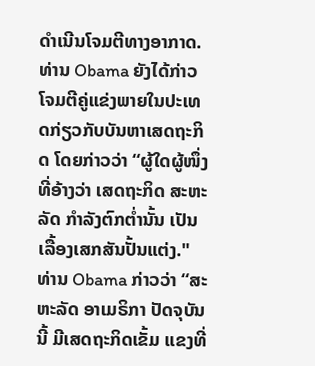ດຳເນີນໂຈມຕີທາງອາກາດ.
ທ່ານ Obama ຍັງໄດ້ກ່າວໂຈມຕີຄູ່ແຂ່ງພາຍໃນປະເທດກ່ຽວກັບບັນຫາເສດຖະກິດ ໂດຍກ່າວວ່າ “ຜູ້ໃດຜູ້ໜຶ່ງທີ່ອ້າງວ່າ ເສດຖະກິດ ສະຫະລັດ ກຳລັງຕົກຕໍ່ານັ້ນ ເປັນເລື້ອງເສກສັນປັ້ນແຕ່ງ."
ທ່ານ Obama ກ່າວວ່າ “ສະຫະລັດ ອາເມຣິກາ ປັດຈຸບັນນີ້ ມີເສດຖະກິດເຂັ້ມ ແຂງທີ່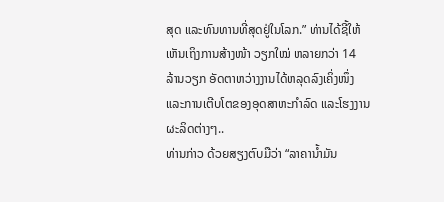ສຸດ ແລະທົນທານທີ່ສຸດຢູ່ໃນໂລກ.” ທ່ານໄດ້ຊີ້ໃຫ້ເຫັນເຖິງການສ້າງໜ້າ ວຽກໃໝ່ ຫລາຍກວ່າ 14 ລ້ານວຽກ ອັດຕາຫວ່າງງານໄດ້ຫລຸດລົງເຄິ່ງໜຶ່ງ ແລະການເຕີບໂຕຂອງອຸດສາຫະກຳລົດ ແລະໂຮງງານຜະລິດຕ່າງໆ..
ທ່ານກ່າວ ດ້ວຍສຽງຕົບມືວ່າ “ລາຄານໍ້າມັນ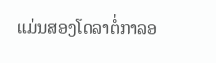ແມ່ນສອງໂດລາຕໍ່ກາລອ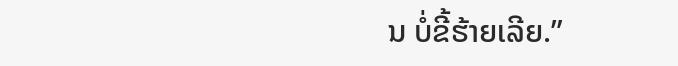ນ ບໍ່ຂີ້ຮ້າຍເລີຍ.”